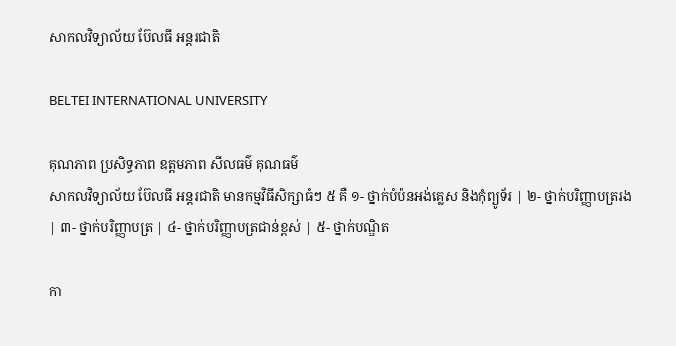សាកលវិទ្យាល័យ ប៊ែលធី អន្តរជាតិ

BELTEI INTERNATIONAL UNIVERSITY

គុណភាព ប្រសិទ្ធភាព ឧត្ដមភាព សីលធម៌ គុណធម៌
សាកលវិទ្យាល័យ ប៊ែលធី អន្តរជាតិ មានកម្មវិធីសិក្សាធំៗ ៥ គឺ ១- ថ្នាក់បំប៉នអង់គ្លេស និងកុំព្យូទ័រ | ២- ថ្នាក់បរិញ្ញាបត្ររង | ៣- ថ្នាក់បរិញ្ញាបត្រ | ៤- ថ្នាក់បរិញ្ញាបត្រជាន់ខ្ពស់ | ៥- ថ្នាក់បណ្ឌិត

កា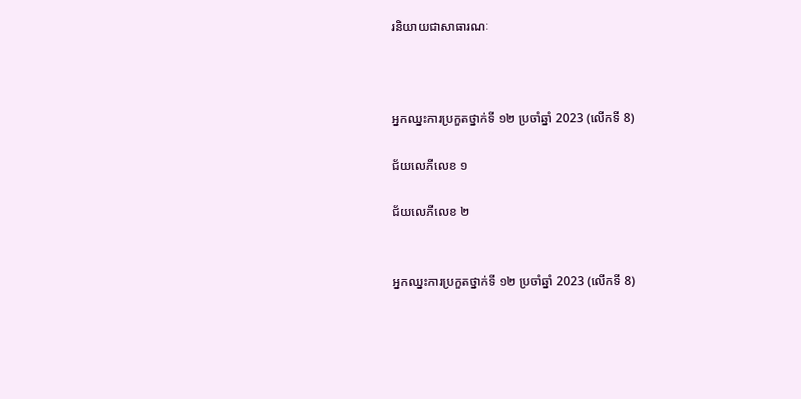រនិយាយជាសាធារណៈ



អ្នកឈ្នះការប្រកួតថ្នាក់ទី ១២ ប្រចាំឆ្នាំ 2023 (លើកទី 8)

ជ័យលេភីលេខ ១

ជ័យលេភីលេខ ២


អ្នកឈ្នះការប្រកួតថ្នាក់ទី ១២ ប្រចាំឆ្នាំ 2023 (លើកទី 8)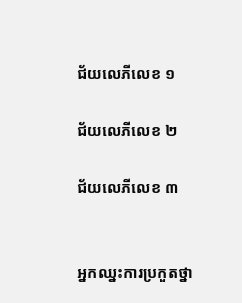ជ័យលេភីលេខ ១

ជ័យលេភីលេខ ២

ជ័យលេភីលេខ ៣


អ្នកឈ្នះការប្រកួតថ្នា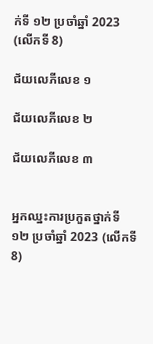ក់ទី ១២ ប្រចាំឆ្នាំ 2023 (លើកទី 8)

ជ័យលេភីលេខ ១

ជ័យលេភីលេខ ២

ជ័យលេភីលេខ ៣


អ្នកឈ្នះការប្រកួតថ្នាក់ទី ១២ ប្រចាំឆ្នាំ 2023 (លើកទី 8)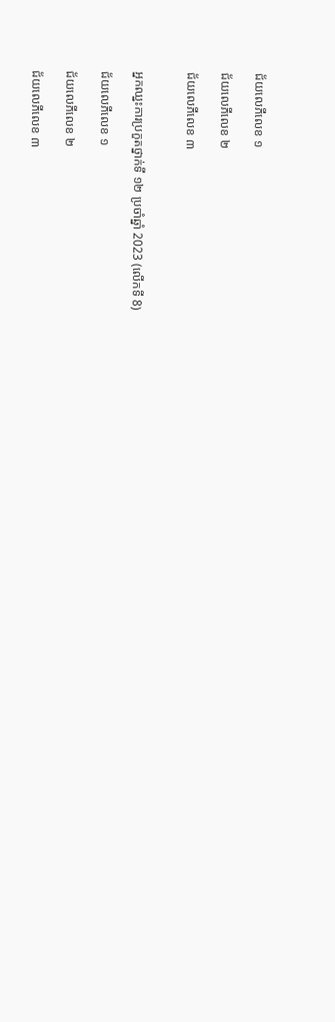ជ័យលេភីលេខ ១

ជ័យលេភីលេខ ២

ជ័យលេភីលេខ ៣


អ្នកឈ្នះការប្រកួតថ្នាក់ទី ១២ ប្រចាំឆ្នាំ 2023 (លើកទី 8)

ជ័យលេភីលេខ ១

ជ័យលេភីលេខ ២

ជ័យលេភីលេខ ៣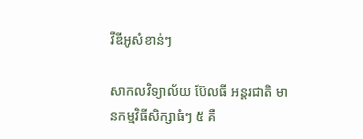វីឌីអូសំខាន់ៗ

សាកលវិទ្យាល័យ ប៊ែលធី អន្តរជាតិ មានកម្មវិធីសិក្សាធំៗ ៥ គឺ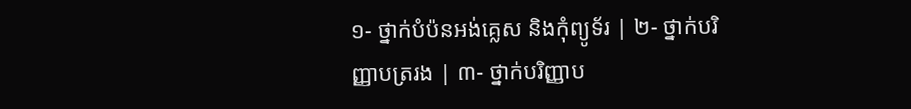១- ថ្នាក់បំប៉នអង់គ្លេស និងកុំព្យូទ័រ | ២- ថ្នាក់បរិញ្ញាបត្ររង | ៣- ថ្នាក់បរិញ្ញាប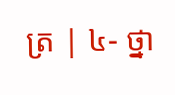ត្រ | ៤- ថ្នា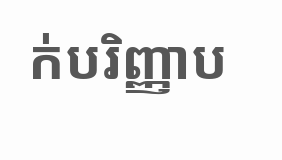ក់បរិញ្ញាប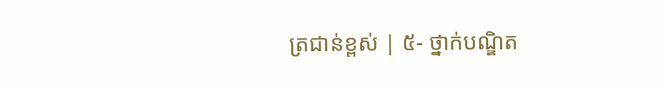ត្រជាន់ខ្ពស់ | ៥- ថ្នាក់បណ្ឌិត